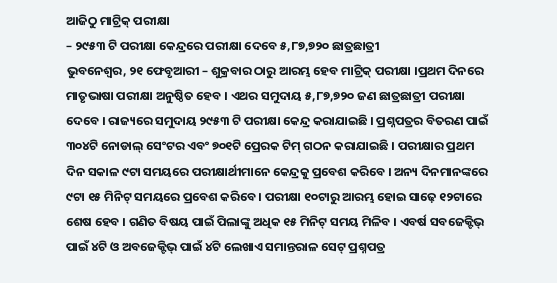ଆଜିଠୁ ମାଟ୍ରିକ୍ ପରୀକ୍ଷା
– ୨୯୫୩ ଟି ପରୀକ୍ଷା କେନ୍ଦ୍ରରେ ପରୀକ୍ଷା ଦେବେ ୫,୮୭,୭୨୦ ଛାତ୍ରଛାତ୍ରୀ
ଭୁବନେଶ୍ୱର, ୨୧ ଫେବୃଆରୀ – ଶୁକ୍ରବାର ଠାରୁ ଆରମ୍ଭ ହେବ ମାଟ୍ରିକ୍ ପରୀକ୍ଷା ।ପ୍ରଥମ ଦିନରେ ମାତୃଭାଷା ପରୀକ୍ଷା ଅନୁଷ୍ଠିତ ହେବ । ଏଥର ସମୁଦାୟ ୫,୮୭,୭୨୦ ଜଣ ଛାତ୍ରଛାତ୍ରୀ ପରୀକ୍ଷା ଦେବେ । ରାଜ୍ୟରେ ସମୁଦାୟ ୨୯୫୩ ଟି ପରୀକ୍ଷା କେନ୍ଦ୍ର କରାଯାଇଛି । ପ୍ରଶ୍ନପତ୍ରର ବିତରଣ ପାଇଁ ୩୦୪ଟି ନୋଡାଲ୍ ସେଂଟର ଏବଂ ୭୦୧ଟି ପ୍ରେରକ ଟିମ୍ ଗଠନ କରାଯାଇଛି । ପରୀକ୍ଷାର ପ୍ରଥମ ଦିନ ସକାଳ ୯ଟା ସମୟରେ ପରୀକ୍ଷାର୍ଥୀମାନେ କେନ୍ଦ୍ରକୁ ପ୍ରବେଶ କରିବେ । ଅନ୍ୟ ଦିନମାନଙ୍କରେ ୯ଟା ୧୫ ମିନିଟ୍ ସମୟରେ ପ୍ରବେଶ କରିବେ । ପରୀକ୍ଷା ୧୦ଟାରୁ ଆରମ୍ଭ ହୋଇ ସାଢ଼େ ୧୨ଟାରେ ଶେଷ ହେବ । ଗଣିତ ବିଷୟ ପାଇଁ ପିଲାଙ୍କୁ ଅଧିକ ୧୫ ମିନିଟ୍ ସମୟ ମିଳିବ । ଏବର୍ଷ ସବଜେକ୍ଟିଭ୍ ପାଇଁ ୪ଟି ଓ ଅବଜେକ୍ଟିଭ୍ ପାଇଁ ୪ଟି ଲେଖାଏ ସମାନ୍ତରାଳ ସେଟ୍ ପ୍ରଶ୍ନପତ୍ର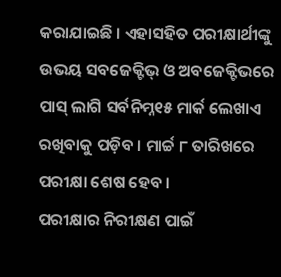କରାଯାଇଛି । ଏହାସହିତ ପରୀକ୍ଷାର୍ଥୀଙ୍କୁ ଉଭୟ ସବଜେକ୍ଟିଭ୍ ଓ ଅବଜେକ୍ଟିଭରେ ପାସ୍ ଲାଗି ସର୍ବନିମ୍ନ୧୫ ମାର୍କ ଲେଖାଏ ରଖିବାକୁ ପଡ଼ିବ । ମାର୍ଚ୍ଚ ୮ ତାରିଖରେ ପରୀକ୍ଷା ଶେଷ ହେବ ।
ପରୀକ୍ଷାର ନିରୀକ୍ଷଣ ପାଇଁ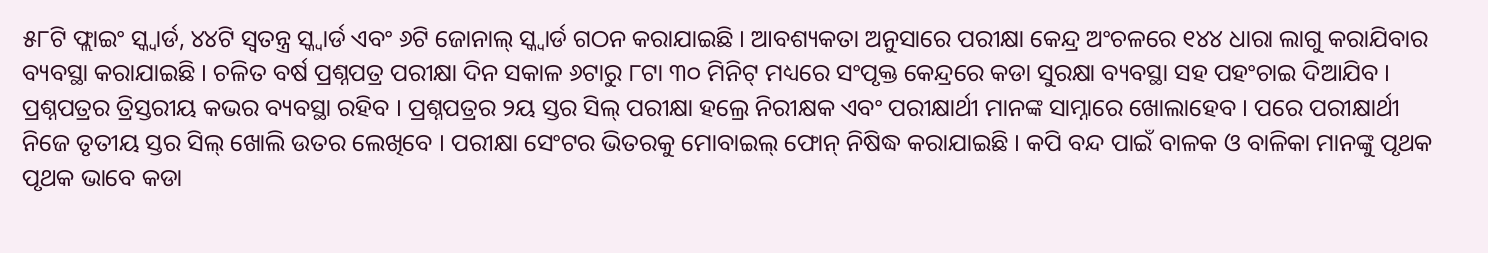୫୮ଟି ଫ୍ଲାଇଂ ସ୍କ୍ୱାର୍ଡ, ୪୪ଟି ସ୍ୱତନ୍ତ୍ର ସ୍କ୍ୱାର୍ଡ ଏବଂ ୬ଟି ଜୋନାଲ୍ ସ୍କ୍ୱାର୍ଡ ଗଠନ କରାଯାଇଛି । ଆବଶ୍ୟକତା ଅନୁସାରେ ପରୀକ୍ଷା କେନ୍ଦ୍ର ଅଂଚଳରେ ୧୪୪ ଧାରା ଲାଗୁ କରାଯିବାର ବ୍ୟବସ୍ଥା କରାଯାଇଛି । ଚଳିତ ବର୍ଷ ପ୍ରଶ୍ନପତ୍ର ପରୀକ୍ଷା ଦିନ ସକାଳ ୬ଟାରୁ ୮ଟା ୩୦ ମିନିଟ୍ ମଧ୍ୟରେ ସଂପୃକ୍ତ କେନ୍ଦ୍ରରେ କଡା ସୁରକ୍ଷା ବ୍ୟବସ୍ଥା ସହ ପହଂଚାଇ ଦିଆଯିବ । ପ୍ରଶ୍ନପତ୍ରର ତ୍ରିସ୍ତରୀୟ କଭର ବ୍ୟବସ୍ଥା ରହିବ । ପ୍ରଶ୍ନପତ୍ରର ୨ୟ ସ୍ତର ସିଲ୍ ପରୀକ୍ଷା ହଲ୍ରେ ନିରୀକ୍ଷକ ଏବଂ ପରୀକ୍ଷାର୍ଥୀ ମାନଙ୍କ ସାମ୍ନାରେ ଖୋଲାହେବ । ପରେ ପରୀକ୍ଷାର୍ଥୀ ନିଜେ ତୃତୀୟ ସ୍ତର ସିଲ୍ ଖୋଲି ଉତର ଲେଖିବେ । ପରୀକ୍ଷା ସେଂଟର ଭିତରକୁ ମୋବାଇଲ୍ ଫୋନ୍ ନିଷିଦ୍ଧ କରାଯାଇଛି । କପି ବନ୍ଦ ପାଇଁ ବାଳକ ଓ ବାଳିକା ମାନଙ୍କୁ ପୃଥକ ପୃଥକ ଭାବେ କଡା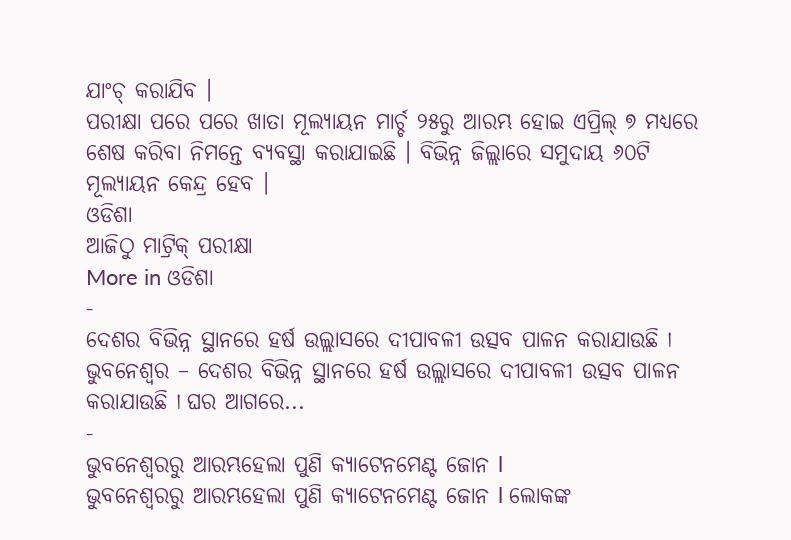ଯାଂଚ୍ କରାଯିବ ।
ପରୀକ୍ଷା ପରେ ପରେ ଖାତା ମୂଲ୍ୟାୟନ ମାର୍ଚ୍ଚ ୨୫ରୁ ଆରମ୍ଭ ହୋଇ ଏପ୍ରିଲ୍ ୭ ମଧ୍ୟରେ ଶେଷ କରିବା ନିମନ୍ତେ ବ୍ୟବସ୍ଥା କରାଯାଇଛି । ବିଭିନ୍ନ ଜିଲ୍ଲାରେ ସମୁଦାୟ ୬୦ଟି ମୂଲ୍ୟାୟନ କେନ୍ଦ୍ର ହେବ ।
ଓଡିଶା
ଆଜିଠୁ ମାଟ୍ରିକ୍ ପରୀକ୍ଷା
More in ଓଡିଶା
-
ଦେଶର ବିଭିନ୍ନ ସ୍ଥାନରେ ହର୍ଷ ଉଲ୍ଲାସରେ ଦୀପାବଳୀ ଉତ୍ସବ ପାଳନ କରାଯାଉଛି ا
ଭୁବନେଶ୍ୱର – ଦେଶର ବିଭିନ୍ନ ସ୍ଥାନରେ ହର୍ଷ ଉଲ୍ଲାସରେ ଦୀପାବଳୀ ଉତ୍ସବ ପାଳନ କରାଯାଉଛି ا ଘର ଆଗରେ...
-
ଭୁବନେଶ୍ୱରରୁ ଆରମ୍ଭହେଲା ପୁଣି କ୍ୟାଟେନମେଣ୍ଟ ଜୋନ l
ଭୁବନେଶ୍ୱରରୁ ଆରମ୍ଭହେଲା ପୁଣି କ୍ୟାଟେନମେଣ୍ଟ ଜୋନ l ଲୋକଙ୍କ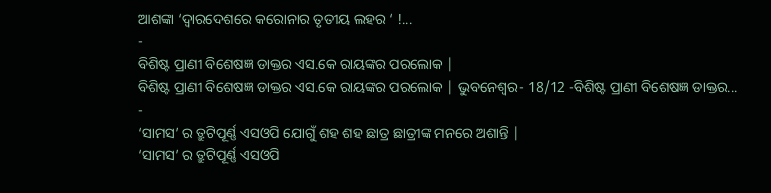ଆଶଙ୍କା ‘ଦ୍ୱାରଦେଶରେ କରୋନାର ତୃତୀୟ ଲହର ‘ !...
-
ବିଶିଷ୍ଟ ପ୍ରାଣୀ ବିଶେଷଜ୍ଞ ଡାକ୍ତର ଏସ.କେ ରାୟଙ୍କର ପରଲୋକ |
ବିଶିଷ୍ଟ ପ୍ରାଣୀ ବିଶେଷଜ୍ଞ ଡାକ୍ତର ଏସ.କେ ରାୟଙ୍କର ପରଲୋକ | ଭୁବନେଶ୍ୱର- 18/12 -ବିଶିଷ୍ଟ ପ୍ରାଣୀ ବିଶେଷଜ୍ଞ ଡାକ୍ତର...
-
‘ସାମସ’ ର ତ୍ରୁଟିପୂର୍ଣ୍ଣ ଏସଓପି ଯୋଗୁଁ ଶହ ଶହ ଛାତ୍ର ଛାତ୍ରୀଙ୍କ ମନରେ ଅଶାନ୍ତି |
‘ସାମସ’ ର ତ୍ରୁଟିପୂର୍ଣ୍ଣ ଏସଓପି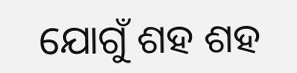ଯୋଗୁଁ ଶହ ଶହ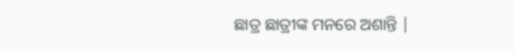ଛାତ୍ର ଛାତ୍ରୀଙ୍କ ମନରେ ଅଶାନ୍ତି |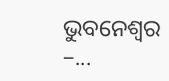ଭୁବନେଶ୍ୱର –...